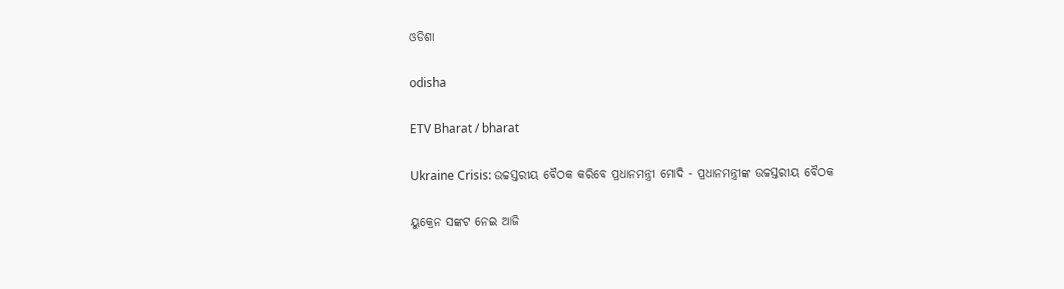ଓଡିଶା

odisha

ETV Bharat / bharat

Ukraine Crisis: ଉଚ୍ଚସ୍ତରୀୟ ବୈଠକ କରିବେ ପ୍ରଧାନମନ୍ତ୍ରୀ ମୋଦି - ପ୍ରଧାନମନ୍ତ୍ରୀଙ୍କ ଉଚ୍ଚସ୍ତରୀୟ ବୈଠକ

ୟୁକ୍ରେନ ସଙ୍କଟ ନେଇ ଆଜି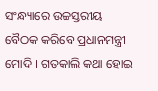ସଂନ୍ଧ୍ୟାରେ ଉଚ୍ଚସ୍ତରୀୟ ବୈଠକ କରିବେ ପ୍ରଧାନମନ୍ତ୍ରୀ ମୋଦି । ଗତକାଲି କଥା ହୋଇ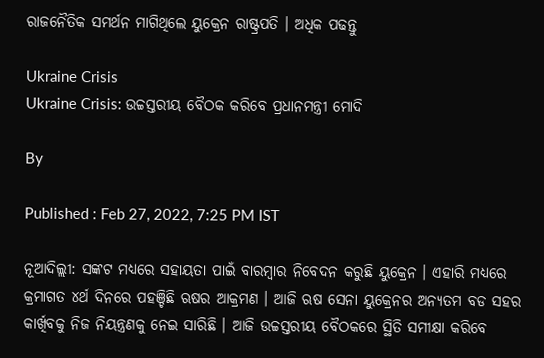ରାଜନୈତିକ ସମର୍ଥନ ମାଗିଥିଲେ ୟୁକ୍ରେନ ରାଷ୍ଟ୍ରପତି । ଅଧିକ ପଢନ୍ତୁ

Ukraine Crisis
Ukraine Crisis: ଉଚ୍ଚସ୍ତରୀୟ ବୈଠକ କରିବେ ପ୍ରଧାନମନ୍ତ୍ରୀ ମୋଦି

By

Published : Feb 27, 2022, 7:25 PM IST

ନୂଆଦିଲ୍ଲୀ: ସଙ୍କଟ ମଧ୍ୟରେ ସହାୟତା ପାଇଁ ବାରମ୍ବାର ନିବେଦନ କରୁଛି ୟୁକ୍ରେନ । ଏହାରି ମଧ୍ୟରେ କ୍ରମାଗତ ୪ର୍ଥ ଦିନରେ ପହଞ୍ଚିଛି ଋଷର ଆକ୍ରମଣ । ଆଜି ଋଷ ସେନା ୟୁକ୍ରେନର ଅନ୍ୟତମ ବଡ ସହର କାର୍ଖିବକୁ ନିଜ ନିୟନ୍ତ୍ରଣକୁ ନେଇ ସାରିଛି । ଆଜି ଉଚ୍ଚସ୍ତରୀୟ ବୈଠକରେ ସ୍ଥିତି ସମୀକ୍ଷା କରିବେ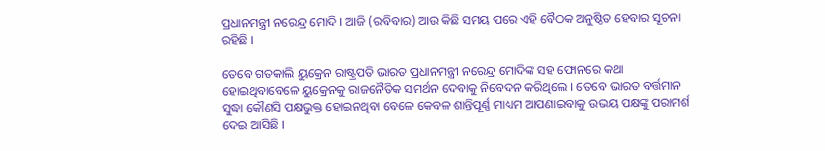ପ୍ରଧାନମନ୍ତ୍ରୀ ନରେନ୍ଦ୍ର ମୋଦି । ଆଜି (ରବିବାର) ଆଉ କିଛି ସମୟ ପରେ ଏହି ବୈଠକ ଅନୁଷ୍ଠିତ ହେବାର ସୂଚନା ରହିଛି ।

ତେବେ ଗତକାଲି ୟୁକ୍ରେନ ରାଷ୍ଟ୍ରପତି ଭାରତ ପ୍ରଧାନମନ୍ତ୍ରୀ ନରେନ୍ଦ୍ର ମୋଦିଙ୍କ ସହ ଫୋନରେ କଥା ହୋଇଥିବାବେଳେ ୟୁକ୍ରେନକୁ ରାଜନୈତିକ ସମର୍ଥନ ଦେବାକୁ ନିବେଦନ କରିଥିଲେ । ତେବେ ଭାରତ ବର୍ତ୍ତମାନ ସୁଦ୍ଧା କୌଣସି ପକ୍ଷଭୁକ୍ତ ହୋଇନଥିବା ବେଳେ କେବଳ ଶାନ୍ତିପୂର୍ଣ୍ଣ ମାଧ୍ୟମ ଆପଣାଇବାକୁ ଉଭୟ ପକ୍ଷଙ୍କୁ ପରାମର୍ଶ ଦେଇ ଆସିଛି ।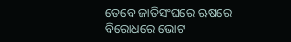ତେବେ ଜାତିସଂଘରେ ଋଷରେ ବିରୋଧରେ ଭୋଟ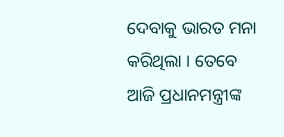ଦେବାକୁ ଭାରତ ମନା କରିଥିଲା । ତେବେ ଆଜି ପ୍ରଧାନମନ୍ତ୍ରୀଙ୍କ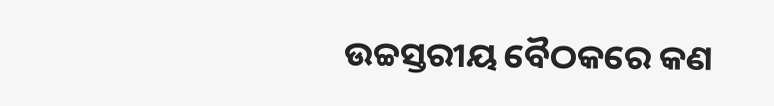ଉଚ୍ଚସ୍ତରୀୟ ବୈଠକରେ କଣ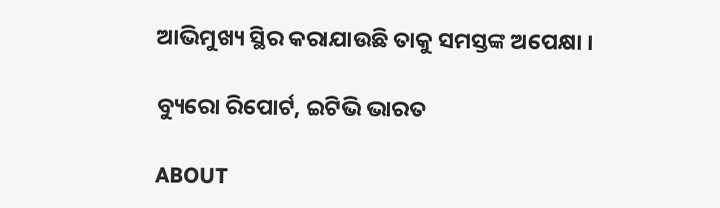ଆଭିମୁଖ୍ୟ ସ୍ଥିର କରାଯାଉଛି ତାକୁ ସମସ୍ତଙ୍କ ଅପେକ୍ଷା ।

ବ୍ୟୁରୋ ରିପୋର୍ଟ, ଇଟିଭି ଭାରତ

ABOUT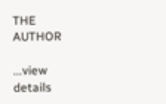THE AUTHOR

...view details